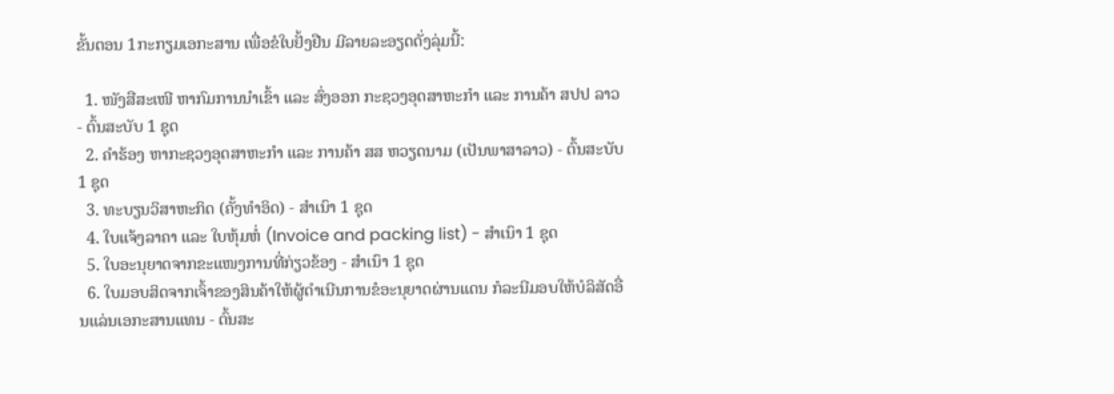ຂັ້ນຕອນ 1ກະກຽມເອກະສານ ເພື່ອຂໍໃບຢັ້ງຢືນ ມີລາຍລະອຽດດັ່ງລຸ່ມນີ້:

  1. ໜັງສືສະເໜີ ຫາກົມການນໍາເຂົ້າ ແລະ ສົ່ງອອກ ກະຊວງອຸດສາຫະກໍາ ແລະ ການຄ້າ ສປປ ລາວ - ຕົ້ນສະບັບ 1 ຊຸດ
  2. ຄໍາຮ້ອງ ຫາກະຊວງອຸດສາຫະກໍາ ແລະ ການຄ້າ ສສ ຫວຽດນາມ (ເປັນພາສາລາວ) - ຕົ້ນສະບັບ 1 ຊຸດ
  3. ທະບຽນວິສາຫະກິດ (ຄັ້ງທໍາອິດ) - ສໍາເນົາ 1 ຊຸດ
  4. ໃບແຈ້ງລາຄາ ແລະ ໃບຫຸ້ມຫໍ່ (Invoice and packing list) - ສໍາເນົາ 1 ຊຸດ
  5. ໃບອະນຸຍາດຈາກຂະແໜງການທີ່ກ່ຽວຂ້ອງ - ສໍາເນົາ 1 ຊຸດ
  6. ໃບມອບສິດຈາກເຈົ້າຂອງສິນຄ້າໃຫ້ຜູ້ດໍາເນີນການຂໍອະນຸຍາດຜ່ານແດນ ກໍລະນີມອບໃຫ້ບໍລິສັດອື່ນແລ່ນເອກະສານແທນ - ຕົ້ນສະ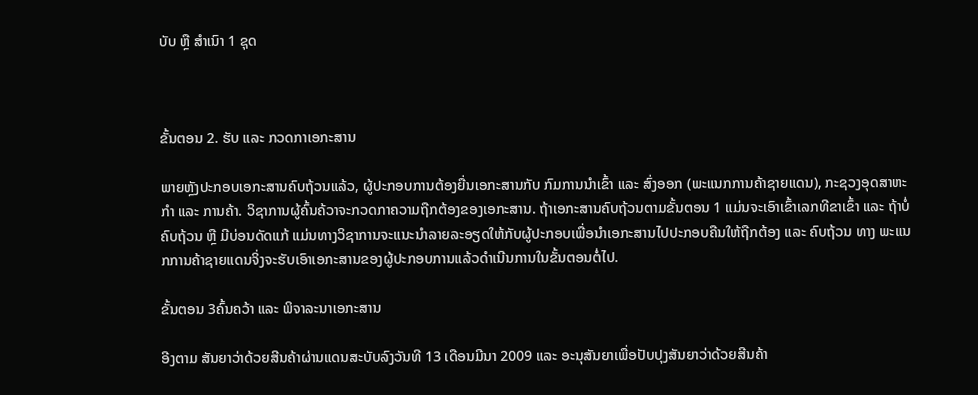ບັບ ຫຼື ສໍາເນົາ 1 ຊຸດ



ຂັ້ນຕອນ 2. ຮັບ ແລະ ກວດກາເອກະສານ

ພາຍຫຼັງປະກອບເອກະສານຄົບຖ້ວນແລ້ວ, ຜູ້ປະກອບການຕ້ອງຍື່ນເອກະສານກັບ ກົມການນໍາເຂົ້າ ແລະ ສົ່ງອອກ (ພະແນກການຄ້າຊາຍແດນ), ກະຊວງອຸດສາຫະກໍາ ແລະ ການຄ້າ. ວິຊາການຜູ້ຄົ້ນຄ້ວາຈະກວດກາຄວາມຖືກຕ້ອງຂອງເອກະສານ. ຖ້າເອກະສານຄົບຖ້ວນຕາມຂັ້ນຕອນ 1 ແມ່ນຈະເອົາເຂົ້າເລກທີຂາເຂົ້າ ແລະ ຖ້າບໍ່ຄົບຖ້ວນ ຫຼື ມີບ່ອນດັດແກ້ ແມ່ນທາງວິຊາການຈະແນະນໍາລາຍລະອຽດໃຫ້ກັບຜູ້ປະກອບເພື່ອນໍາເອກະສານໄປປະກອບຄືນໃຫ້ຖືກຕ້ອງ ແລະ ຄົບຖ້ວນ ທາງ ພະແນກການຄ້າຊາຍແດນຈິ່ງຈະຮັບເອົາເອກະສານຂອງຜູ້ປະກອບການແລ້ວດໍາເນີນການໃນຂັ້ນຕອນຕໍ່ໄປ.

ຂັ້ນຕອນ 3ຄົ້ນຄວ້າ ແລະ ພິຈາລະນາເອກະສານ

ອີງຕາມ ສັນຍາວ່າດ້ວຍສີນຄ້າຜ່ານແດນສະບັບລົງວັນທີ 13 ເດືອນມີນາ 2009 ແລະ ອະນຸສັນຍາເພື່ອປັບປຸງສັນຍາວ່າດ້ວຍສີນຄ້າ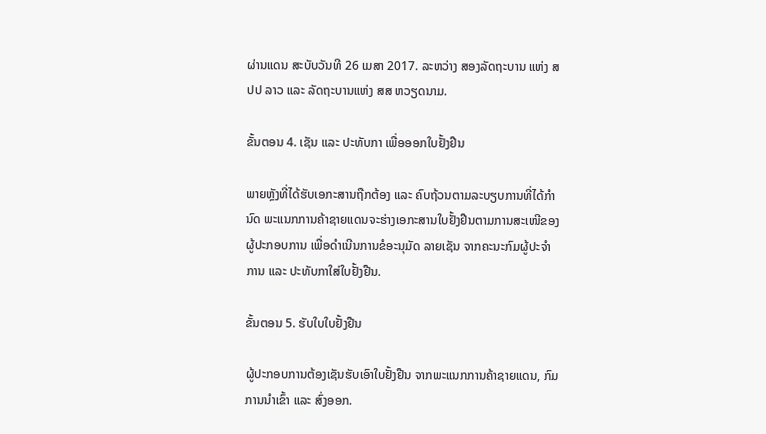ຜ່ານແດນ ສະບັບວັນທີ 26 ເມສາ 2017. ລະຫວ່າງ ສອງລັດຖະບານ ແຫ່ງ ສປປ ລາວ ແລະ ລັດຖະບານແຫ່ງ ສສ ຫວຽດນາມ.

ຂັ້ນຕອນ 4. ເຊັນ ແລະ ປະທັບກາ ເພື່ອອອກໃບຢັ້ງຢືນ

ພາຍຫຼັງທີ່ໄດ້ຮັບເອກະສານຖືກຕ້ອງ ແລະ ຄົບຖ້ວນຕາມລະບຽບການທີ່ໄດ້ກໍານົດ ພະແນກການຄ້າຊາຍແດນຈະຮ່າງເອກະສານໃບຢັ້ງຢືນຕາມການສະເໜີຂອງຜູ້ປະກອບການ ເພື່ອດໍາເນີນການຂໍອະນຸມັດ ລາຍເຊັນ ຈາກຄະນະກົມຜູ້ປະຈໍາການ ແລະ ປະທັບກາໃສ່ໃບຢັ້ງຢືນ.

ຂັ້ນຕອນ 5. ຮັບໃບໃບຢັ້ງຢືນ

ຜູ້ປະກອບການຕ້ອງເຊັນຮັບເອົາໃບຢັ້ງຢືນ ຈາກພະແນກການຄ້າຊາຍແດນ, ກົມການນໍາເຂົ້າ ແລະ ສົ່ງອອກ.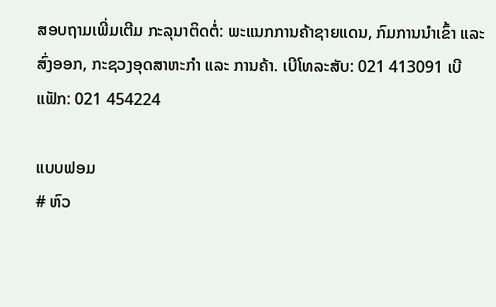ສອບຖາມເພີ່ມເຕີມ ກະລຸນາຕິດຕໍ່: ພະແນກການຄ້າຊາຍແດນ, ກົມການນໍາເຂົ້າ ແລະ ສົ່ງອອກ, ກະຊວງອຸດສາຫະກໍາ ແລະ ການຄ້າ. ເບີໂທລະສັບ: 021 413091 ເບີແຟັກ: 021 454224

ແບບຟອມ
# ຫົວ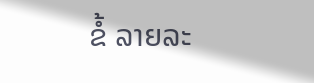ຂໍ້ ລາຍລະ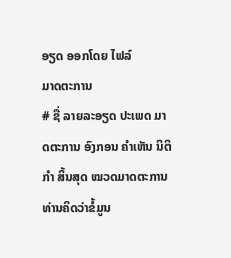ອຽດ ອອກໂດຍ ໄຟລ໌
ມາດຕະການ
# ຊື່ ລາຍລະອຽດ ປະເພດ ມາດຕະການ ອົງກອນ ຄຳເຫັນ ນິຕິກໍາ ສິ້ນສຸດ ໝວດມາດຕະການ
ທ່ານຄິດວ່າຂໍ້ມູນ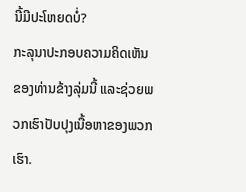ນີ້ມີປະໂຫຍດບໍ່?
ກະລຸນາປະກອບຄວາມຄິດເຫັນຂອງທ່ານຂ້າງລຸ່ມນີ້ ແລະຊ່ວຍພວກເຮົາປັບປຸງເນື້ອຫາຂອງພວກເຮົາ.